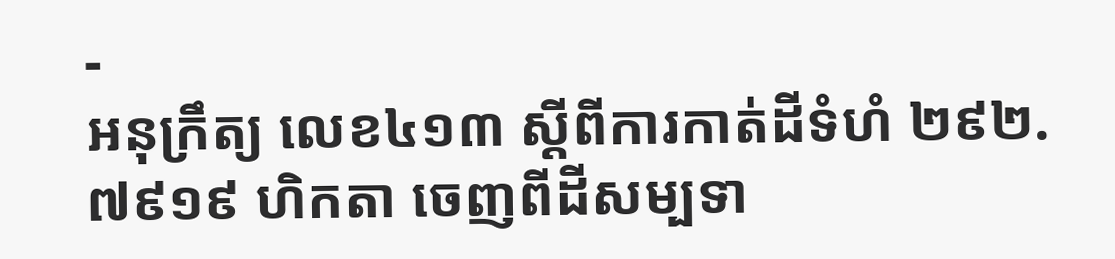-
អនុក្រឹត្យ លេខ៤១៣ ស្ដីពីការកាត់ដីទំហំ ២៩២.៧៩១៩ ហិកតា ចេញពីដីសម្បទា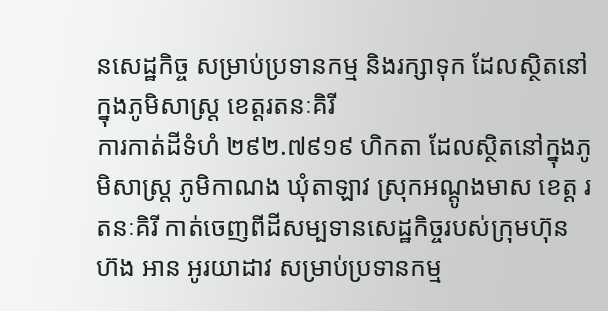នសេដ្ឋកិច្ច សម្រាប់ប្រទានកម្ម និងរក្សាទុក ដែលស្ថិតនៅក្នុងភូមិសាស្រ្ត ខេត្តរតនៈគិរី
ការកាត់ដីទំហំ ២៩២.៧៩១៩ ហិកតា ដែលស្ថិតនៅក្នុងភូមិសាស្រ្ត ភូមិកាណង ឃុំតាឡាវ ស្រុកអណ្ដូងមាស ខេត្ត រតនៈគិរី កាត់ចេញពីដីសម្បទានសេដ្ឋកិច្ចរបស់ក្រុមហ៊ុន ហ៊ង អាន អូរយាដាវ សម្រាប់ប្រទានកម្ម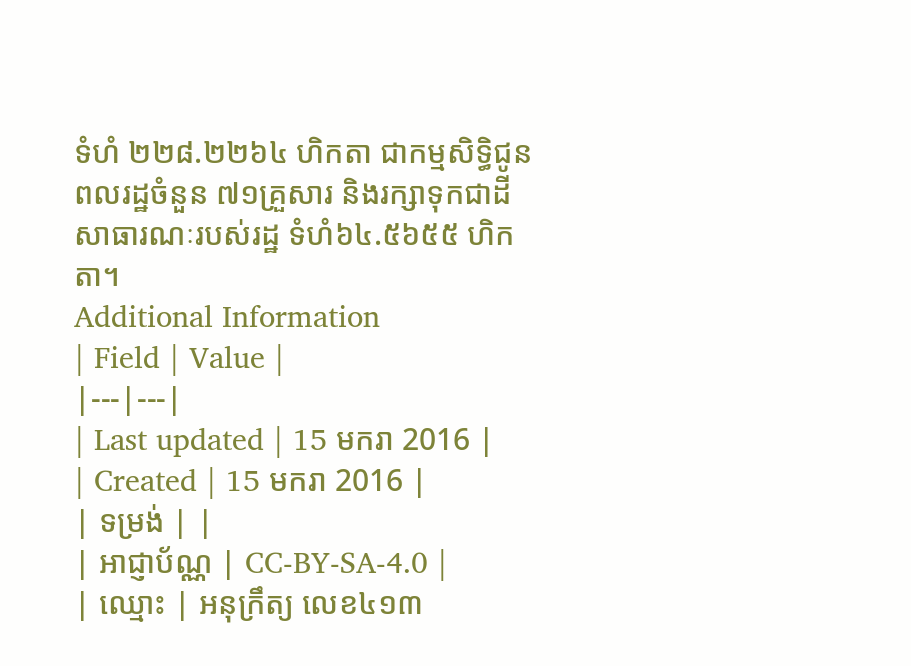ទំហំ ២២៨.២២៦៤ ហិកតា ជាកម្មសិទ្ធិជូនពលរដ្ឋចំនួន ៧១គ្រួសារ និងរក្សាទុកជាដីសាធារណៈរបស់រដ្ឋ ទំហំ៦៤.៥៦៥៥ ហិកតា។
Additional Information
| Field | Value |
|---|---|
| Last updated | 15 មករា 2016 |
| Created | 15 មករា 2016 |
| ទម្រង់ | |
| អាជ្ញាប័ណ្ណ | CC-BY-SA-4.0 |
| ឈ្មោះ | អនុក្រឹត្យ លេខ៤១៣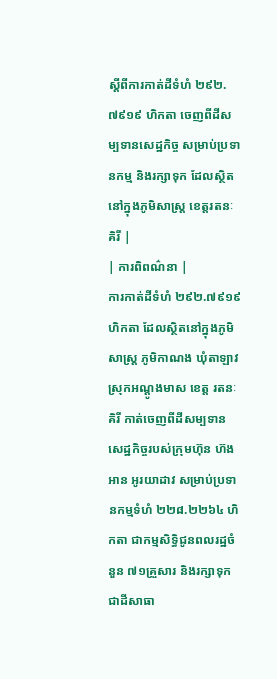ស្ដីពីការកាត់ដីទំហំ ២៩២.៧៩១៩ ហិកតា ចេញពីដីសម្បទានសេដ្ឋកិច្ច សម្រាប់ប្រទានកម្ម និងរក្សាទុក ដែលស្ថិតនៅក្នុងភូមិសាស្រ្ត ខេត្តរតនៈគិរី |
| ការពិពណ៌នា |
ការកាត់ដីទំហំ ២៩២.៧៩១៩ ហិកតា ដែលស្ថិតនៅក្នុងភូមិសាស្រ្ត ភូមិកាណង ឃុំតាឡាវ ស្រុកអណ្ដូងមាស ខេត្ត រតនៈគិរី កាត់ចេញពីដីសម្បទានសេដ្ឋកិច្ចរបស់ក្រុមហ៊ុន ហ៊ង អាន អូរយាដាវ សម្រាប់ប្រទានកម្មទំហំ ២២៨.២២៦៤ ហិកតា ជាកម្មសិទ្ធិជូនពលរដ្ឋចំនួន ៧១គ្រួសារ និងរក្សាទុកជាដីសាធា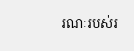រណៈរបស់រ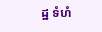ដ្ឋ ទំហំ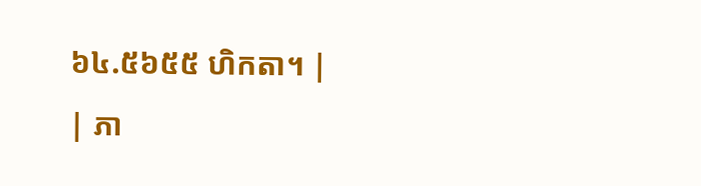៦៤.៥៦៥៥ ហិកតា។ |
| ភា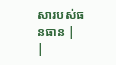សារបស់ធនធាន |
|